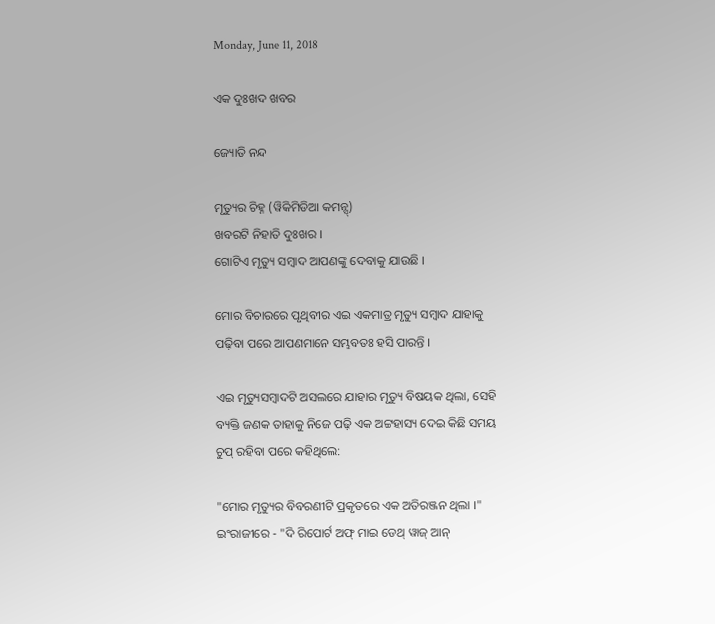Monday, June 11, 2018

ଏକ ଦୁଃଖଦ ଖବର

ଜ୍ୟୋତି ନନ୍ଦ

ମୃତ୍ୟୁର ଚିହ୍ନ (ୱିକିମିଡିଆ କମନ୍ସ୍)
ଖବରଟି ନିହାତି ଦୁଃଖର ।
ଗୋଟିଏ ମୃତ୍ୟୁ ସମ୍ବାଦ ଆପଣଙ୍କୁ ଦେବାକୁ ଯାଉଛି ।

ମୋର ବିଚାରରେ ପୃଥିବୀର ଏଇ ଏକମାତ୍ର ମୃତ୍ୟୁ ସମ୍ବାଦ ଯାହାକୁ ପଢ଼ିବା ପରେ ଆପଣମାନେ ସମ୍ଭବତଃ ହସି ପାରନ୍ତି ।

ଏଇ ମୃତ୍ୟୁସମ୍ବାଦଟି ଅସଲରେ ଯାହାର ମୃତ୍ୟୁ ବିଷୟକ ଥିଲା, ସେହି ବ୍ୟକ୍ତି ଜଣକ ତାହାକୁ ନିଜେ ପଢ଼ି ଏକ ଅଟ୍ଟହାସ୍ୟ ଦେଇ କିଛି ସମୟ ଚୁପ୍ ରହିବା ପରେ କହିଥିଲେ:

"ମୋର ମୃତ୍ୟୁର ବିବରଣୀଟି ପ୍ରକୃତରେ ଏକ ଅତିରଞ୍ଜନ ଥିଲା ।" ଇଂରାଜୀରେ - "ଦି ରିପୋର୍ଟ ଅଫ୍ ମାଇ ଡେଥ୍ ୱାଜ୍ ଆନ୍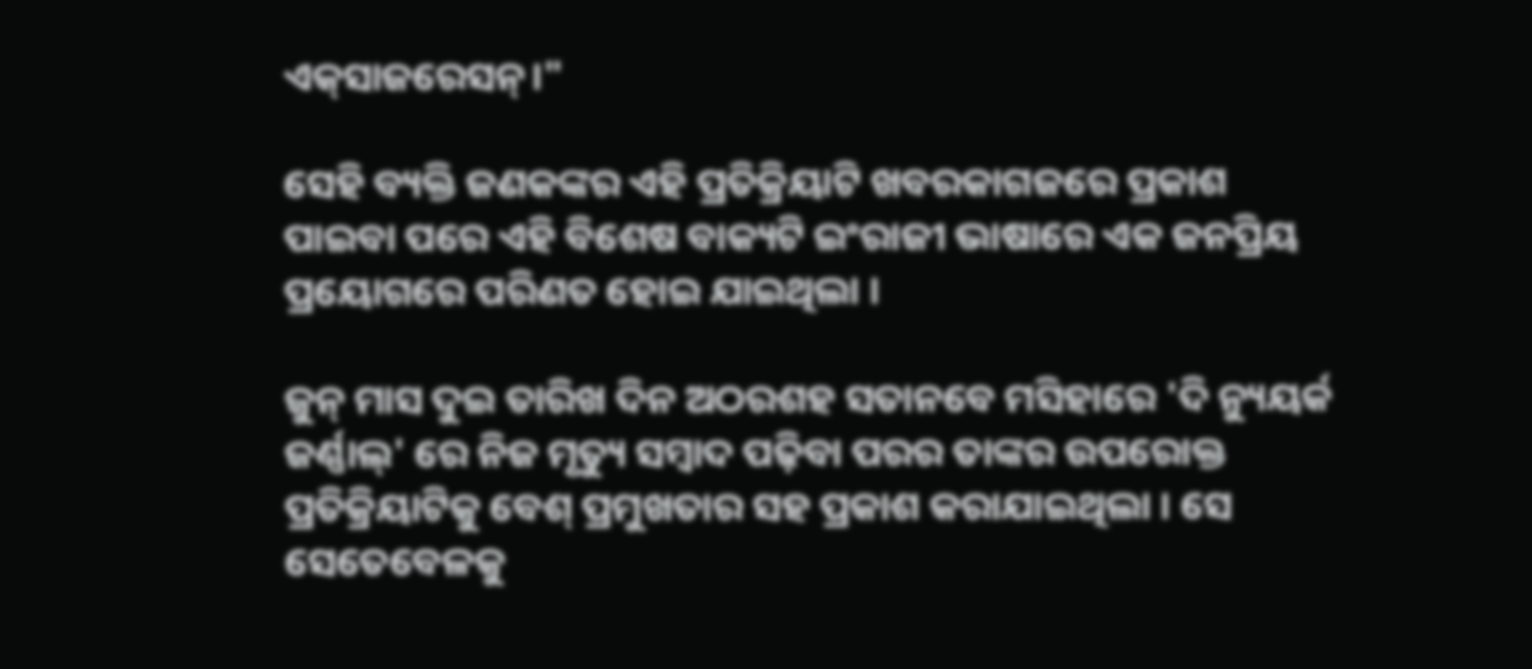ଏକ୍‌ସାଜରେସନ୍।"

ସେହି ବ୍ୟକ୍ତି ଜଣକଙ୍କର ଏହି ପ୍ରତିକ୍ରିୟାଟି ଖବରକାଗଜରେ ପ୍ରକାଶ ପାଇବା ପରେ ଏହି ବିଶେଷ ବାକ୍ୟଟି ଇଂରାଜୀ ଭାଷାରେ ଏକ ଜନପ୍ରିୟ ପ୍ରୟୋଗରେ ପରିଣତ ହୋଇ ଯାଇଥିଲା ।

ଜୁନ୍ ମାସ ଦୁଇ ତାରିଖ ଦିନ ଅଠରଶହ ସତାନବେ ମସିହାରେ 'ଦି ନ୍ୟୁୟର୍କ ଜର୍ଣ୍ଣାଲ୍' ରେ ନିଜ ମୃତ୍ୟୁ ସମ୍ବାଦ ପଢ଼ିବା ପରର ତାଙ୍କର ଉପରୋକ୍ତ ପ୍ରତିକ୍ରିୟାଟିକୁ ବେଶ୍ ପ୍ରମୁଖତାର ସହ ପ୍ରକାଶ କରାଯାଇଥିଲା । ସେ ସେତେବେଳକୁ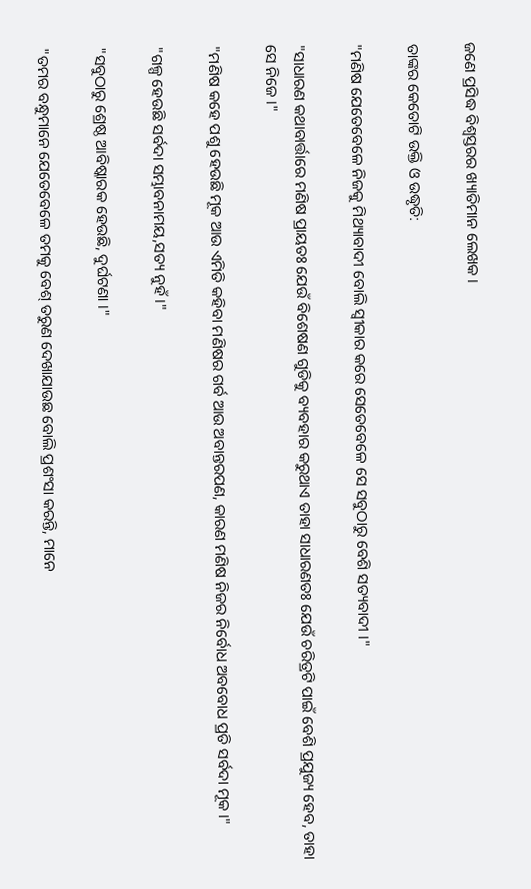ଜଣେ ପ୍ରସିଦ୍ଧ ବିଶ୍ୱସ୍ତରର ଖ୍ୟାତିମାନ ଲେଖକ ।

ତାଙ୍କର କେତୋଟି ଉକ୍ତି ଓ ଉଦ୍ଧୃତି:

"ମଣିଷ ଯେତେବେଳେ ନିଜକୁ ମିଥ୍ୟାବାଦୀ ବୋଲି ସ୍ୱୀକାର କରେ ସେତେବେଳେ ସେ ସବୁଠାରୁ ବେଶି ସତ୍ୟବାଦୀ ।"

"ସାଧାରଣ କଥାବାର୍ତ୍ତାରେ ମଣିଷ ପ୍ରାୟତଃ ଯେଉଁ ବିଶେଷଣ ଗୁଡିକୁ ବ୍ୟବହାର କରୁଥାଏ ତାହା ସାଧାରଣତଃ ଯେଉଁ ଚରିତ୍ରଟି ପାଇଁ ବେଶି ପ୍ରଯୁଜ୍ୟ ହେବ, ତାହା ସେ ନିଜେ ।"

"ମଣିଷ କହେ ପଶୁ ହେଉଛି ମୂକ ଆଉ ଏମିତି କହିବା ମଣିଷର ଗର୍ବ ଆଉ ଅବାନ୍ତରପଣ, କାରଣ ମଣିଷ ନିଜର ନିର୍ବୋଧ ଅବବୋଧ ପ୍ରତି ସର୍ବଦା ମୂକ ।"

"ଗଳ୍ପ ହେଉଛି ସର୍ବଦା ସମ୍ଭାବନାମୟ,ସତ୍ୟ ନୁହଁ ।"

"ସବୁଠାରୁ ଶ୍ରେଷ୍ଠ ଆବିଷ୍କାରକ ହେଉଛି, ଦୁର୍ଘଟଣା ।"

"ତମର ବନ୍ଧୁମାନେ ଯେତେବେଳେ ତମକୁ ବେଶ୍ ତରୁଣ ଦେଖାଯାଉଛ ବୋଲି ପ୍ରଶଂସା କରନ୍ତି, ମାନେ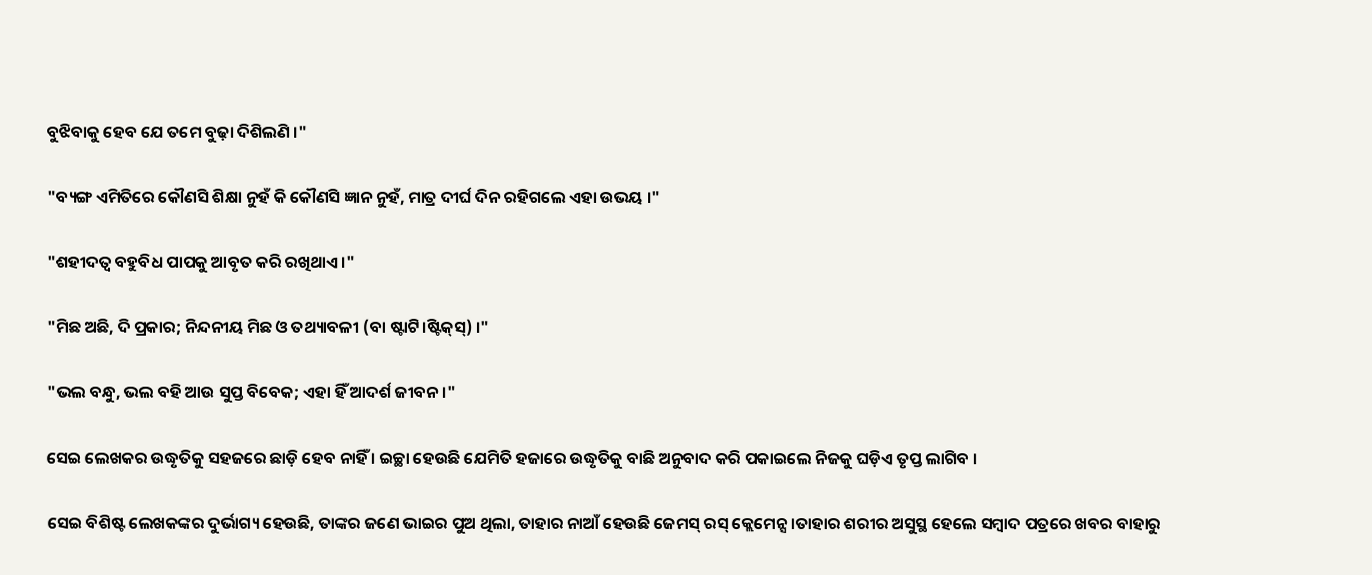ବୁଝିବାକୁ ହେବ ଯେ ତମେ ବୁଢ଼ା ଦିଶିଲଣି ।"

"ବ୍ୟଙ୍ଗ ଏମିତିରେ କୌଣସି ଶିକ୍ଷା ନୁହଁ କି କୌଣସି ଜ୍ଞାନ ନୁହଁ, ମାତ୍ର ଦୀର୍ଘ ଦିନ ରହିଗଲେ ଏହା ଉଭୟ ।"

"ଶହୀଦତ୍ୱ ବହୁବିଧ ପାପକୁ ଆବୃତ କରି ରଖିଥାଏ ।"

"ମିଛ ଅଛି, ଦି ପ୍ରକାର; ନିନ୍ଦନୀୟ ମିଛ ଓ ତଥ୍ୟାବଳୀ (ବା ଷ୍ଟାଟି।ଷ୍ଟିକ୍‌ସ୍) ।"

"ଭଲ ବନ୍ଧୁ, ଭଲ ବହି ଆଉ ସୁପ୍ତ ବିବେକ; ଏହା ହିଁ ଆଦର୍ଶ ଜୀବନ।"

ସେଇ ଲେଖକର ଉଦ୍ଧୃତିକୁ ସହଜରେ ଛାଡ଼ି ହେବ ନାହିଁ । ଇଚ୍ଛା ହେଉଛି ଯେମିତି ହଜାରେ ଉଦ୍ଧୃତିକୁ ବାଛି ଅନୁବାଦ କରି ପକାଇଲେ ନିଜକୁ ଘଡ଼ିଏ ତୃପ୍ତ ଲାଗିବ ।

ସେଇ ବିଶିଷ୍ଟ ଲେଖକଙ୍କର ଦୁର୍ଭାଗ୍ୟ ହେଉଛି, ତାଙ୍କର ଜଣେ ଭାଇର ପୁଅ ଥିଲା, ତାହାର ନାଆଁ ହେଉଛି ଜେମସ୍ ରସ୍ କ୍ଲେମେନ୍ସ ।ତାହାର ଶରୀର ଅସୁସ୍ଥ ହେଲେ ସମ୍ବାଦ ପତ୍ରରେ ଖବର ବାହାରୁ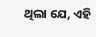ଥିଲା ଯେ, ଏହି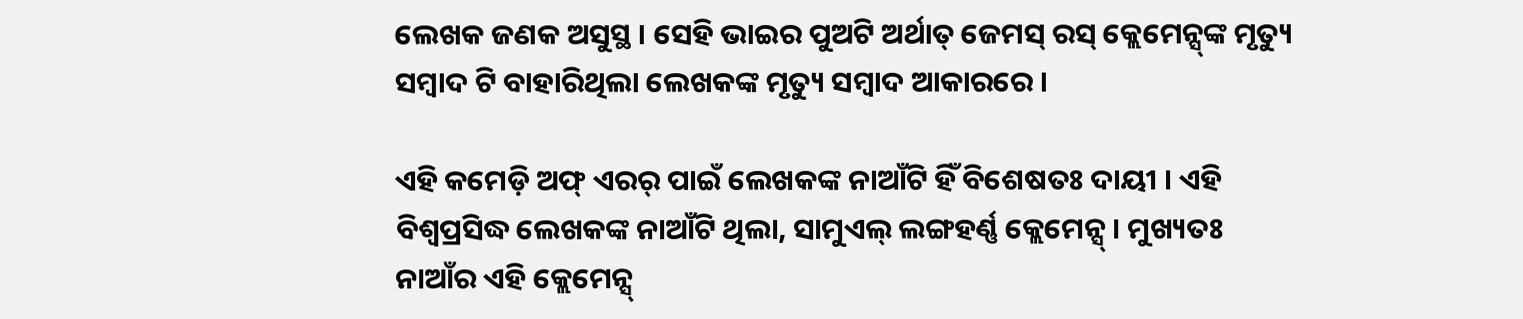ଲେଖକ ଜଣକ ଅସୁସ୍ଥ । ସେହି ଭାଇର ପୁଅଟି ଅର୍ଥାତ୍ ଜେମସ୍ ରସ୍ କ୍ଲେମେନ୍ସ୍‌ଙ୍କ ମୃତ୍ୟୁ ସମ୍ବାଦ ଟି ବାହାରିଥିଲା ଲେଖକଙ୍କ ମୃତ୍ୟୁ ସମ୍ବାଦ ଆକାରରେ ।

ଏହି କମେଡ଼ି ଅଫ୍ ଏରର୍ ପାଇଁ ଲେଖକଙ୍କ ନାଆଁଟି ହିଁ ବିଶେଷତଃ ଦାୟୀ । ଏହି ବିଶ୍ୱପ୍ରସିଦ୍ଧ ଲେଖକଙ୍କ ନାଆଁଟି ଥିଲା, ସାମୁଏଲ୍ ଲଙ୍ଗହର୍ଣ୍ଣ କ୍ଲେମେନ୍ସ୍ । ମୁଖ୍ୟତଃ ନାଆଁର ଏହି କ୍ଲେମେନ୍ସ୍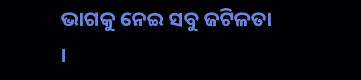ଭାଗକୁ ନେଇ ସବୁ ଜଟିଳତା ।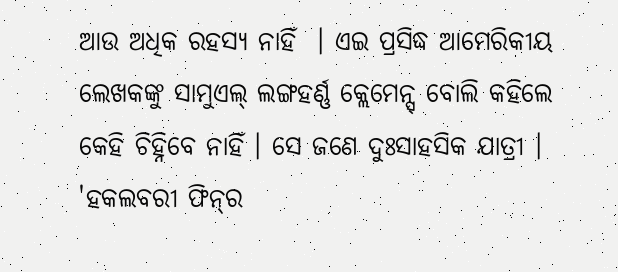ଆଉ ଅଧିକ ରହସ୍ୟ ନାହିଁ  । ଏଇ ପ୍ରସିଦ୍ଧ ଆମେରିକୀୟ ଲେଖକଙ୍କୁ ସାମୁଏଲ୍ ଲଙ୍ଗହର୍ଣ୍ଣ କ୍ଲେମେନ୍ସ୍ ବୋଲି କହିଲେ କେହି ଚିହ୍ନିବେ ନାହିଁ । ସେ ଜଣେ ଦୁଃସାହସିକ ଯାତ୍ରୀ । 'ହକଲବରୀ ଫିନ୍‌ର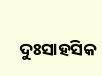ଦୁଃସାହସିକ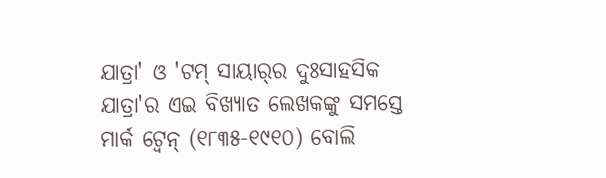ଯାତ୍ରା' ଓ 'ଟମ୍ ସାୟାର୍‌ର ଦୁଃସାହସିକ ଯାତ୍ରା'ର ଏଇ ବିଖ୍ୟାତ ଲେଖକଙ୍କୁ ସମସ୍ତେ ମାର୍କ ଟ୍ୱେନ୍ (୧୮୩୫-୧୯୧୦) ବୋଲି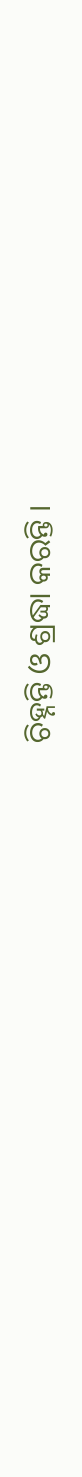ଚିହ୍ନନ୍ତି ଓ ଶ୍ରଦ୍ଧା କରନ୍ତି ।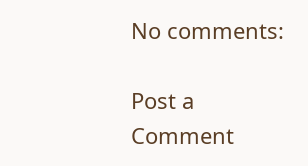No comments:

Post a Comment